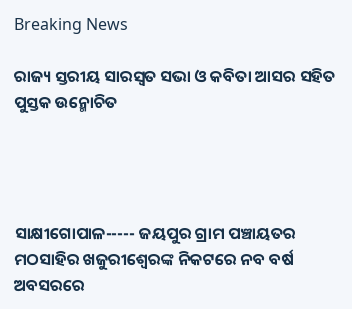Breaking News

ରାଜ୍ୟ ସ୍ତରୀୟ ସାରସ୍ୱତ ସଭା ଓ କବିତା ଆସର ସହିତ ପୁସ୍ତକ ଉନ୍ମୋଚିତ




ସାକ୍ଷୀଗୋପାଳ----- ଜୟପୁର ଗ୍ରାମ ପଞ୍ଚାୟତର ମଠସାହିର ଖଜୁରୀଶ୍ୱେରଙ୍କ ନିକଟରେ ନବ ବର୍ଷ ଅବସରରେ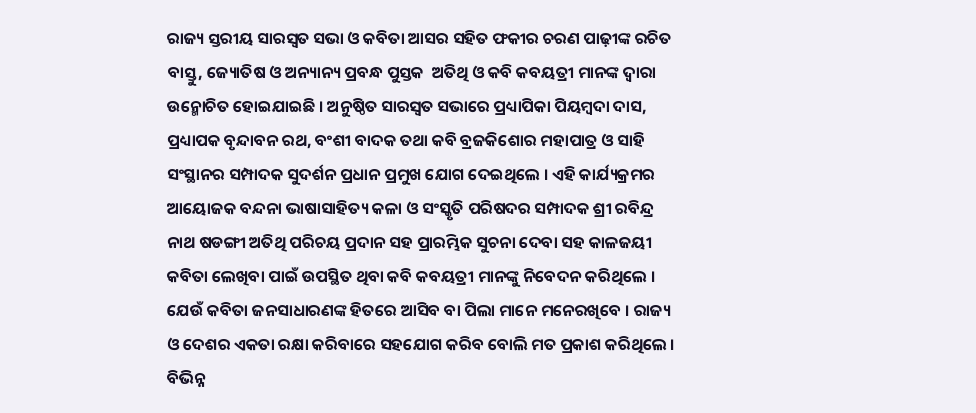ରାଜ୍ୟ ସ୍ତରୀୟ ସାରସ୍ୱତ ସଭା ଓ କବିତା ଆସର ସହିତ ଫକୀର ଚରଣ ପାଢ଼ୀଙ୍କ ରଚିତ ବାସ୍ତୁ, ଜ୍ୟୋତିଷ ଓ ଅନ୍ୟାନ୍ୟ ପ୍ରବନ୍ଧ ପୁସ୍ତକ  ଅତିଥି ଓ କବି କବୟତ୍ରୀ ମାନଙ୍କ ଦ୍ୱାରା ଉନ୍ମୋଚିତ ହୋଇଯାଇଛି । ଅନୁଷ୍ଠିତ ସାରସ୍ୱତ ସଭାରେ ପ୍ରଧ୍ୟାପିକା ପିୟମ୍ବଦା ଦାସ, ପ୍ରଧ୍ୟାପକ ବୃନ୍ଦାବନ ରଥ, ବଂଶୀ ବାଦକ ତଥା କବି ବ୍ରଜକିଶୋର ମହାପାତ୍ର ଓ ସାହି ସଂସ୍ଥାନର ସମ୍ପାଦକ ସୁଦର୍ଶନ ପ୍ରଧାନ ପ୍ରମୁଖ ଯୋଗ ଦେଇଥିଲେ । ଏହି କାର୍ଯ୍ୟକ୍ରମର ଆୟୋଜକ ବନ୍ଦନା ଭାଷାସାହିତ୍ୟ କଳା ଓ ସଂସ୍କୃତି ପରିଷଦର ସମ୍ପାଦକ ଶ୍ରୀ ରବିନ୍ଦ୍ର ନାଥ ଷଡଙ୍ଗୀ ଅତିଥି ପରିଚୟ ପ୍ରଦାନ ସହ ପ୍ରାରମ୍ଭିକ ସୁଚନା ଦେବା ସହ କାଳଜୟୀ କବିତା ଲେଖିବା ପାଇଁ ଉପସ୍ଥିତ ଥିବା କବି କବୟତ୍ରୀ ମାନଙ୍କୁ ନିବେଦନ କରିଥିଲେ । ଯେଉଁ କବିତା ଜନସାଧାରଣଙ୍କ ହିତରେ ଆସିବ ବା ପିଲା ମାନେ ମନେରଖିବେ । ରାଜ୍ୟ ଓ ଦେଶର ଏକତା ରକ୍ଷା କରିବାରେ ସହଯୋଗ କରିବ ବୋଲି ମତ ପ୍ରକାଶ କରିଥିଲେ । ବିଭିନ୍ନ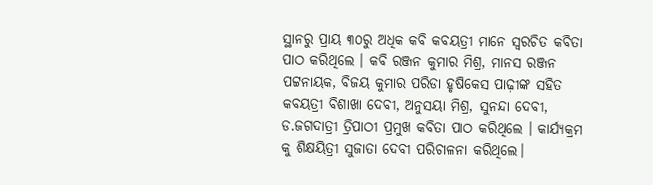ସ୍ଥାନରୁ ପ୍ରାୟ ୩୦ରୁ ଅଧିକ କବି କବୟତ୍ରୀ ମାନେ ସ୍ୱରଚିତ କବିତା ପାଠ କରିଥିଲେ । କବି ରଞ୍ଜନ କୁମାର ମିଶ୍ର, ମାନସ ରଞ୍ଜନ ପଟ୍ଟନାୟକ, ବିଜୟ କୁମାର ପରିଡା ହୃଷିକେସ ପାଢ଼ୀଙ୍କ ସହିତ କବୟତ୍ରୀ ବିଶାଖା ଦେବୀ, ଅନୁସୟା ମିଶ୍ର, ସୁନନ୍ଦା ଦେବୀ, ଡ.ଜଗଦାତ୍ରୀ ତ୍ରିପାଠୀ ପ୍ରମୁଖ କବିତା ପାଠ କରିଥିଲେ । କାର୍ଯ୍ୟକ୍ରମ କୁ ଶିକ୍ଷୟିତ୍ରୀ ସୁଜାତା ଦେବୀ ପରିଚାଳନା କରିଥିଲେ।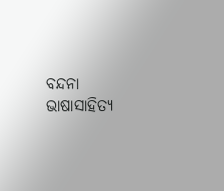ବନ୍ଦନା ଭାଷାସାହିତ୍ୟ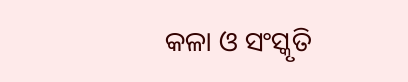କଳା ଓ ସଂସ୍କୃତି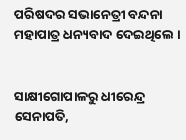ପରିଷଦର ସଭାନେତ୍ରୀ ବନ୍ଦନା ମହାପାତ୍ର ଧନ୍ୟବାଦ ଦେଇଥିଲେ ।


ସାକ୍ଷୀଗୋପାଳରୁ ଧୀରେନ୍ଦ୍ର ସେନାପତି,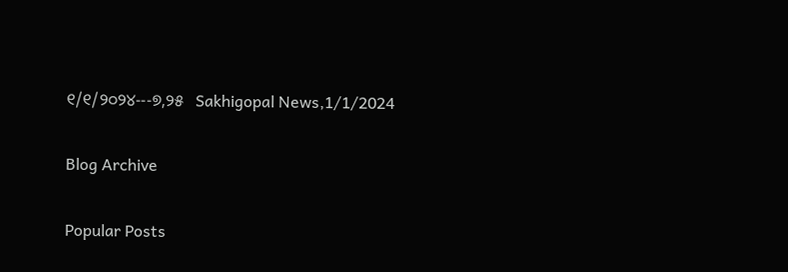୧/୧/୨୦୨୪---୭,୨୫   Sakhigopal News,1/1/2024

Blog Archive

Popular Posts